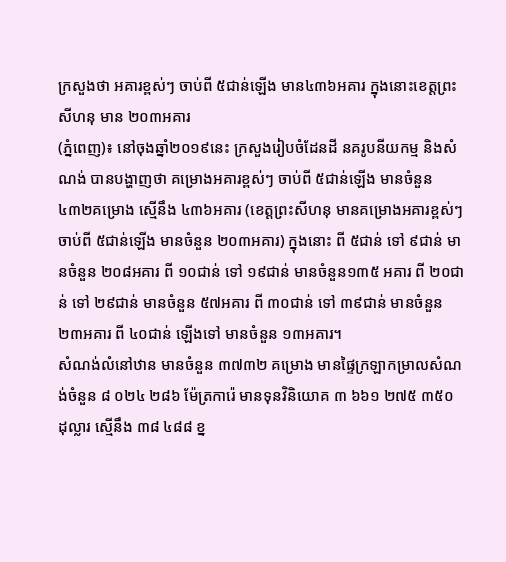ក្រសួងថា អគារខ្ពស់ៗ ចាប់ពី ៥ជាន់ឡើង មាន៤៣៦អគារ ក្នុងនោះខេត្តព្រះសីហនុ មាន ២០៣អគារ
(ភ្នំពេញ)៖ នៅចុងឆ្នាំ២០១៩នេះ ក្រសួងរៀបចំដែនដី នគរូបនីយកម្ម និងសំណង់ បានបង្ហាញថា គម្រោងអគារខ្ពស់ៗ ចាប់ពី ៥ជាន់ឡើង មានចំនួន ៤៣២គម្រោង ស្មើនឹង ៤៣៦អគារ (ខេត្តព្រះសីហនុ មានគម្រោងអគារខ្ពស់ៗ ចាប់ពី ៥ជាន់ឡើង មានចំនួន ២០៣អគារ) ក្នុងនោះ ពី ៥ជាន់ ទៅ ៩ជាន់ មានចំនួន ២០៨អគារ ពី ១០ជាន់ ទៅ ១៩ជាន់ មានចំនួន១៣៥ អគារ ពី ២០ជាន់ ទៅ ២៩ជាន់ មានចំនួន ៥៧អគារ ពី ៣០ជាន់ ទៅ ៣៩ជាន់ មានចំនួន ២៣អគារ ពី ៤០ជាន់ ឡើងទៅ មានចំនួន ១៣អគារ។
សំណង់លំនៅឋាន មានចំនួន ៣៧៣២ គម្រោង មានផ្ទៃក្រឡាកម្រាលសំណង់ចំនួន ៨ ០២៤ ២៨៦ ម៉ែត្រការ៉េ មានទុនវិនិយោគ ៣ ៦៦១ ២៧៥ ៣៥០ ដុល្លារ ស្មើនឹង ៣៨ ៤៨៨ ខ្ន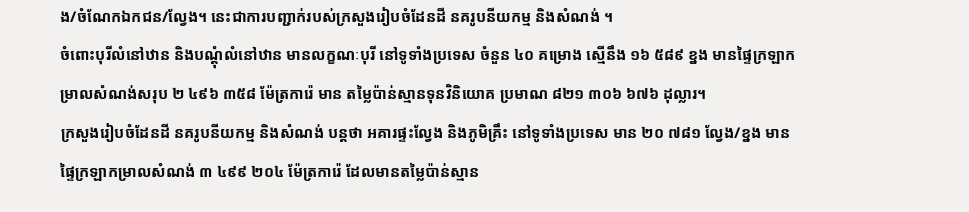ង/ចំណែកឯកជន/ល្វែង។ នេះជាការបញ្ជាក់របស់ក្រសួងរៀបចំដែនដី នគរូបនីយកម្ម និងសំណង់ ។
ចំពោះបុរីលំនៅឋាន និងបណ្ដុំលំនៅឋាន មានលក្ខណៈបុរី នៅទូទាំងប្រទេស ចំនួន ៤០ គម្រោង ស្មើនឹង ១៦ ៥៨៩ ខ្នង មានផ្ទៃក្រឡាកម្រាលសំណង់សរុប ២ ៤៩៦ ៣៥៨ ម៉ែត្រការ៉េ មាន តម្លៃប៉ាន់ស្មានទុនវិនិយោគ ប្រមាណ ៨២១ ៣០៦ ៦៧៦ ដុល្លារ។
ក្រសួងរៀបចំដែនដី នគរូបនីយកម្ម និងសំណង់ បន្តថា អគារផ្ទះល្វែង និងភូមិគ្រឹះ នៅទូទាំងប្រទេស មាន ២០ ៧៨១ ល្វែង/ខ្នង មានផ្ទៃក្រឡាកម្រាលសំណង់ ៣ ៤៩៩ ២០៤ ម៉ែត្រការ៉េ ដែលមានតម្លៃប៉ាន់ស្មាន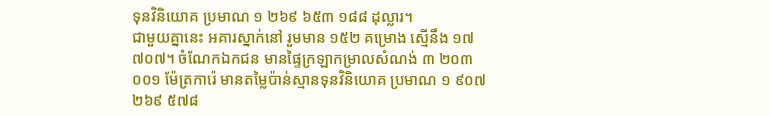ទុនវិនិយោគ ប្រមាណ ១ ២៦៩ ៦៥៣ ១៨៨ ដុល្លារ។
ជាមួយគ្នានេះ អគារស្នាក់នៅ រួមមាន ១៥២ គម្រោង ស្មើនឹង ១៧ ៧០៧។ ចំណែកឯកជន មានផ្ទៃក្រឡាកម្រាលសំណង់ ៣ ២០៣ ០០១ ម៉ែត្រការ៉េ មានតម្លៃប៉ាន់ស្មានទុនវិនិយោគ ប្រមាណ ១ ៩០៧ ២៦៩ ៥៧៨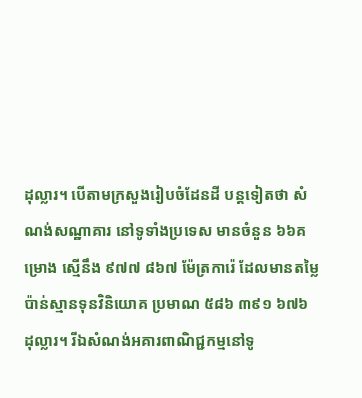ដុល្លារ។ បើតាមក្រសួងរៀបចំដែនដី បន្តទៀតថា សំណង់សណ្ឋាគារ នៅទូទាំងប្រទេស មានចំនួន ៦៦គម្រោង ស្មើនឹង ៩៧៧ ៨៦៧ ម៉ែត្រការ៉េ ដែលមានតម្លៃប៉ាន់ស្មានទុនវិនិយោគ ប្រមាណ ៥៨៦ ៣៩១ ៦៧៦ ដុល្លារ។ រីឯសំណង់អគារពាណិជ្ជកម្មនៅទូ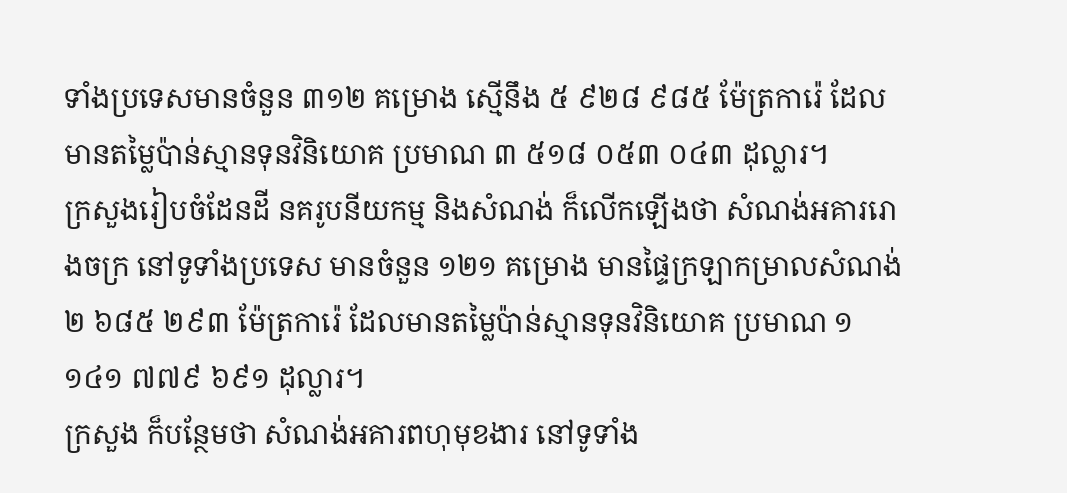ទាំងប្រទេសមានចំនួន ៣១២ គម្រោង ស្មើនឹង ៥ ៩២៨ ៩៨៥ ម៉ែត្រការ៉េ ដែលមានតម្លៃប៉ាន់ស្មានទុនវិនិយោគ ប្រមាណ ៣ ៥១៨ ០៥៣ ០៤៣ ដុល្លារ។
ក្រសួងរៀបចំដែនដី នគរូបនីយកម្ម និងសំណង់ ក៏លើកឡើងថា សំណង់អគាររោងចក្រ នៅទូទាំងប្រទេស មានចំនួន ១២១ គម្រោង មានផ្ទៃក្រឡាកម្រាលសំណង់ ២ ៦៨៥ ២៩៣ ម៉ែត្រការ៉េ ដែលមានតម្លៃប៉ាន់ស្មានទុនវិនិយោគ ប្រមាណ ១ ១៤១ ៧៧៩ ៦៩១ ដុល្លារ។
ក្រសួង ក៏បន្ថែមថា សំណង់អគារពហុមុខងារ នៅទូទាំង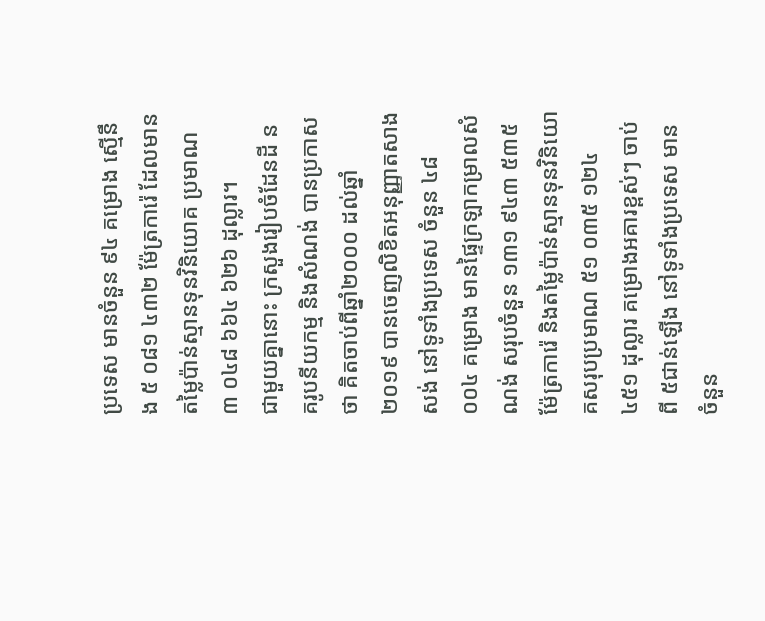ប្រទេស មានចំនួន ៩៤ គម្រោង ស្មើនឹង ៥ ០៨១ ៤៣២ ម៉ែត្រការ៉េ ដែលមានតម្លៃប៉ាន់ស្មានទុនវិនិយោគ ប្រមាណ ៣ ០៤៨ ៦៦៤ ៦២៦ ដុល្លារ។
ជាមួយគ្នានោះ ក្រសួងរៀបចំដែនដី នគរូបនីយកម្ម និងសំណង់ បានប្រកាសថា គិតចាប់ពីឆ្នាំ២០០០ ដល់ឆ្នាំ២០១៩ បានចេញលិខិតអនុញ្ញាតសាងសង់ នៅទូទាំងប្រទេស ចំនួន ៤៨ ០០៤ គម្រោង មានផ្ទៃក្រឡាកម្រាលសំណង់ សរុបចំនួន ១៣១ ៩៤៣ ៥៣៥ ម៉ែត្រការ៉េ និងតម្លៃប៉ាន់ស្មានទុនវិនិយោគសរុបប្រមាណ ៥១ ០៣៥ ១២៤ ៤៥១ ដុល្លារ គម្រោងអគារខ្ពស់ៗ ចាប់ពី ៥ជាន់ឡើង នៅទូទាំងប្រទេស មានចំនួន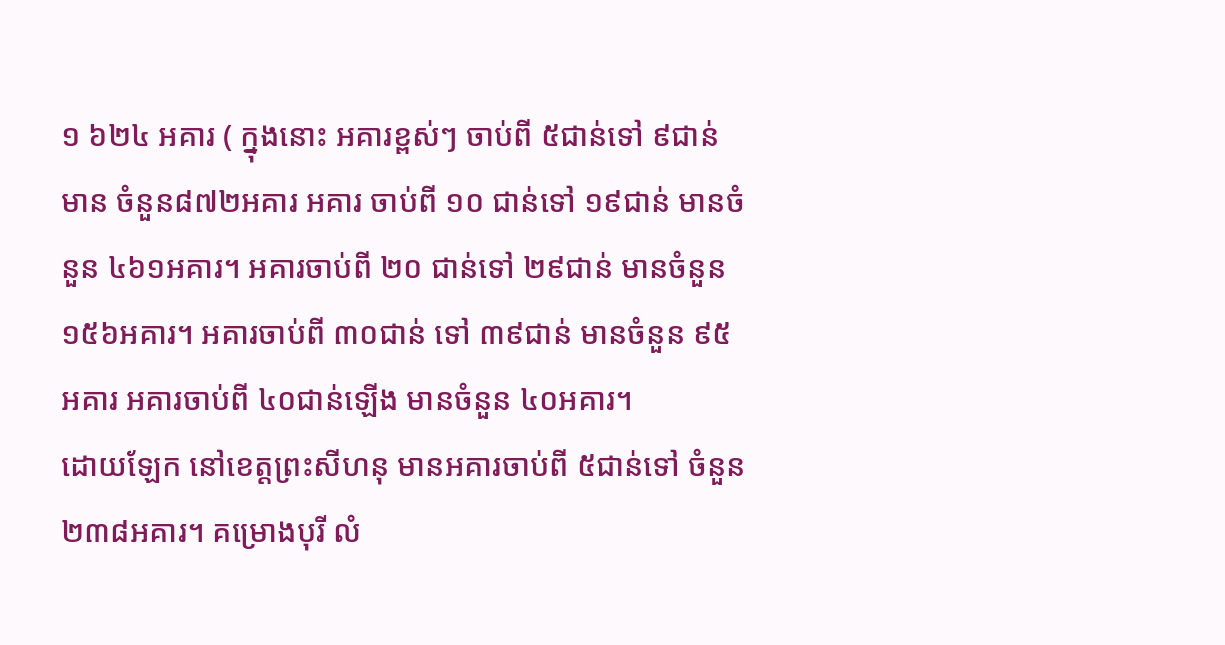១ ៦២៤ អគារ ( ក្នុងនោះ អគារខ្ពស់ៗ ចាប់ពី ៥ជាន់ទៅ ៩ជាន់ មាន ចំនួន៨៧២អគារ អគារ ចាប់ពី ១០ ជាន់ទៅ ១៩ជាន់ មានចំនួន ៤៦១អគារ។ អគារចាប់ពី ២០ ជាន់ទៅ ២៩ជាន់ មានចំនួន ១៥៦អគារ។ អគារចាប់ពី ៣០ជាន់ ទៅ ៣៩ជាន់ មានចំនួន ៩៥អគារ អគារចាប់ពី ៤០ជាន់ឡើង មានចំនួន ៤០អគារ។
ដោយឡែក នៅខេត្តព្រះសីហនុ មានអគារចាប់ពី ៥ជាន់ទៅ ចំនួន ២៣៨អគារ។ គម្រោងបុរី លំ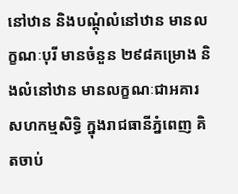នៅឋាន និងបណ្ដុំលំនៅឋាន មានលក្ខណៈបុរី មានចំនួន ២៩៨គម្រោង និងលំនៅឋាន មានលក្ខណៈជាអគារសហកម្មសិទ្ធិ ក្នុងរាជធានីភ្នំពេញ គិតចាប់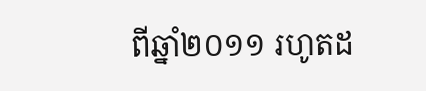ពីឆ្នាំ២០១១ រហូតដ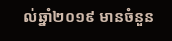ល់ឆ្នាំ២០១៩ មានចំនួន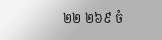២២ ២៦៩ ចំ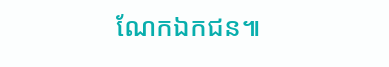ណែកឯកជន៕